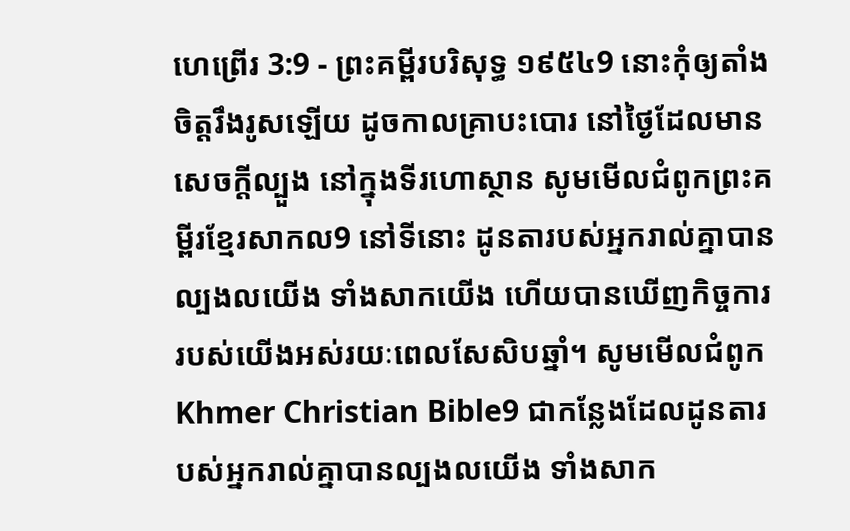ហេព្រើរ 3:9 - ព្រះគម្ពីរបរិសុទ្ធ ១៩៥៤9 នោះកុំឲ្យតាំងចិត្តរឹងរូសឡើយ ដូចកាលគ្រាបះបោរ នៅថ្ងៃដែលមានសេចក្ដីល្បួង នៅក្នុងទីរហោស្ថាន សូមមើលជំពូកព្រះគម្ពីរខ្មែរសាកល9 នៅទីនោះ ដូនតារបស់អ្នករាល់គ្នាបានល្បងលយើង ទាំងសាកយើង ហើយបានឃើញកិច្ចការរបស់យើងអស់រយៈពេលសែសិបឆ្នាំ។ សូមមើលជំពូកKhmer Christian Bible9 ជាកន្លែងដែលដូនតារបស់អ្នករាល់គ្នាបានល្បងលយើង ទាំងសាក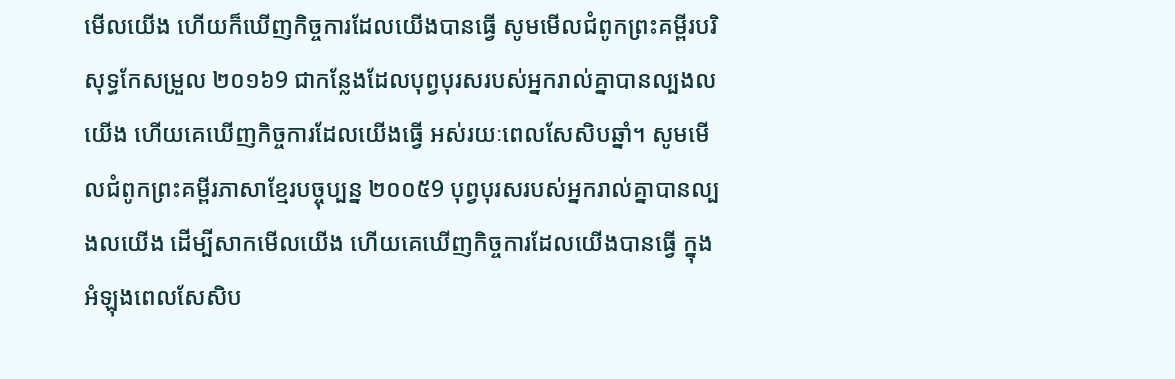មើលយើង ហើយក៏ឃើញកិច្ចការដែលយើងបានធ្វើ សូមមើលជំពូកព្រះគម្ពីរបរិសុទ្ធកែសម្រួល ២០១៦9 ជាកន្លែងដែលបុព្វបុរសរបស់អ្នករាល់គ្នាបានល្បងលយើង ហើយគេឃើញកិច្ចការដែលយើងធ្វើ អស់រយៈពេលសែសិបឆ្នាំ។ សូមមើលជំពូកព្រះគម្ពីរភាសាខ្មែរបច្ចុប្បន្ន ២០០៥9 បុព្វបុរសរបស់អ្នករាល់គ្នាបានល្បងលយើង ដើម្បីសាកមើលយើង ហើយគេឃើញកិច្ចការដែលយើងបានធ្វើ ក្នុងអំឡុងពេលសែសិប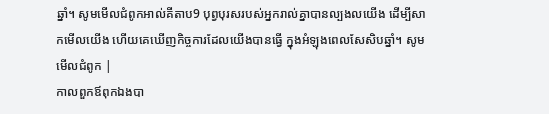ឆ្នាំ។ សូមមើលជំពូកអាល់គីតាប9 បុព្វបុរសរបស់អ្នករាល់គ្នាបានល្បងលយើង ដើម្បីសាកមើលយើង ហើយគេឃើញកិច្ចការដែលយើងបានធ្វើ ក្នុងអំឡុងពេលសែសិបឆ្នាំ។ សូមមើលជំពូក |
កាលពួកឪពុកឯងបា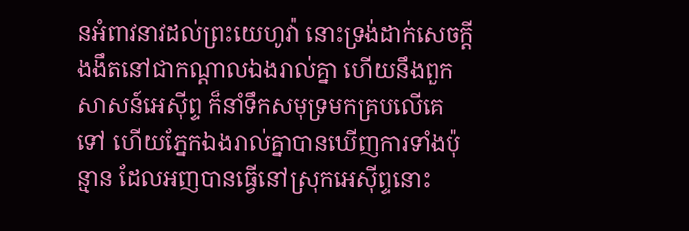នអំពាវនាវដល់ព្រះយេហូវ៉ា នោះទ្រង់ដាក់សេចក្ដីងងឹតនៅជាកណ្តាលឯងរាល់គ្នា ហើយនឹងពួកសាសន៍អេស៊ីព្ទ ក៏នាំទឹកសមុទ្រមកគ្របលើគេទៅ ហើយភ្នែកឯងរាល់គ្នាបានឃើញការទាំងប៉ុន្មាន ដែលអញបានធ្វើនៅស្រុកអេស៊ីព្ទនោះ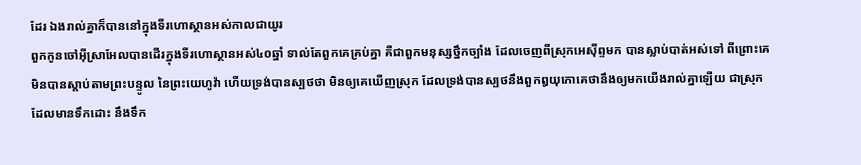ដែរ ឯងរាល់គ្នាក៏បាននៅក្នុងទីរហោស្ថានអស់កាលជាយូរ
ពួកកូនចៅអ៊ីស្រាអែលបានដើរក្នុងទីរហោស្ថានអស់៤០ឆ្នាំ ទាល់តែពួកគេគ្រប់គ្នា គឺជាពួកមនុស្សថ្នឹកច្បាំង ដែលចេញពីស្រុកអេស៊ីព្ទមក បានស្លាប់បាត់អស់ទៅ ពីព្រោះគេមិនបានស្តាប់តាមព្រះបន្ទូល នៃព្រះយេហូវ៉ា ហើយទ្រង់បានស្បថថា មិនឲ្យគេឃើញស្រុក ដែលទ្រង់បានស្បថនឹងពួកឰយុកោគេថានឹងឲ្យមកយើងរាល់គ្នាឡើយ ជាស្រុកដែលមានទឹកដោះ នឹងទឹក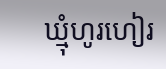ឃ្មុំហូរហៀរ